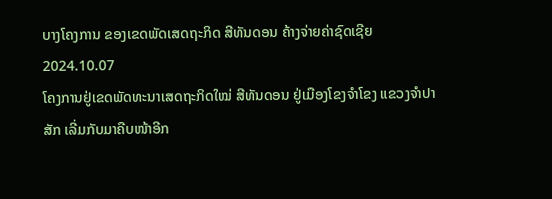ບາງໂຄງການ ຂອງເຂດພັດເສດຖະກິດ ສີທັນດອນ ຄ້າງຈ່າຍຄ່າຊົດເຊີຍ
2024.10.07
ໂຄງການຢູ່ເຂດພັດທະນາເສດຖະກິດໃໝ່ ສີທັນດອນ ຢູ່ເມືອງໂຂງຈໍາໂຂງ ແຂວງຈໍາປາສັກ ເລີ່ມກັບມາຄືບໜ້າອີກ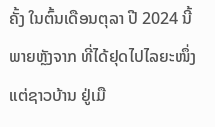ຄັ້ງ ໃນຕົ້ນເດືອນຕຸລາ ປີ 2024 ນີ້ ພາຍຫຼັງຈາກ ທີ່ໄດ້ຢຸດໄປໄລຍະໜຶ່ງ ແຕ່ຊາວບ້ານ ຢູ່ເມື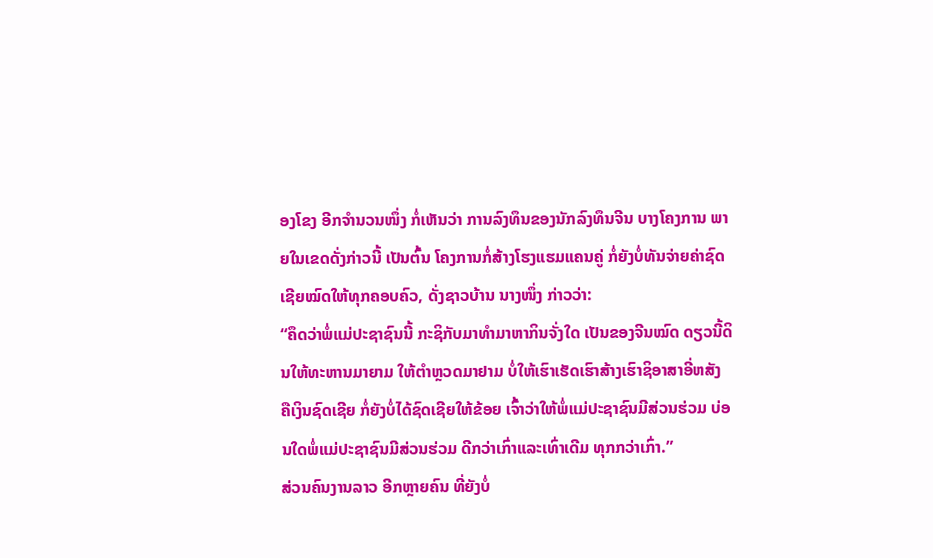ອງໂຂງ ອີກຈໍານວນໜຶ່ງ ກໍ່ເຫັນວ່າ ການລົງທຶນຂອງນັກລົງທຶນຈີນ ບາງໂຄງການ ພາຍໃນເຂດດັ່ງກ່າວນີ້ ເປັນຕົ້ນ ໂຄງການກໍ່ສ້າງໂຮງແຮມແຄນຄູ່ ກໍ່ຍັງບໍ່ທັນຈ່າຍຄ່າຊົດເຊີຍໝົດໃຫ້ທຸກຄອບຄົວ, ດັ່ງຊາວບ້ານ ນາງໜຶ່ງ ກ່າວວ່າ:
“ຄຶດວ່າພໍ່ແມ່ປະຊາຊົນນີ້ ກະຊິກັບມາທໍາມາຫາກິນຈັ່ງໃດ ເປັນຂອງຈີນໝົດ ດຽວນີ້ດິນໃຫ້ທະຫານມາຍາມ ໃຫ້ຕໍາຫຼວດມາຢາມ ບໍ່ໃຫ້ເຮົາເຮັດເຮົາສ້າງເຮົາຊິອາສາອີ່ຫສັງ ຄືເງິນຊົດເຊີຍ ກໍ່ຍັງບໍ່ໄດ້ຊົດເຊີຍໃຫ້ຂ້ອຍ ເຈົ້າວ່າໃຫ້ພໍ່ແມ່ປະຊາຊົນມີສ່ວນຮ່ວມ ບ່ອນໃດພໍ່ແມ່ປະຊາຊົນມີສ່ວນຮ່ວມ ດີກວ່າເກົ່າແລະເທົ່າເດີມ ທຸກກວ່າເກົ່າ.”
ສ່ວນຄົນງານລາວ ອີກຫຼາຍຄົນ ທີ່ຍັງບໍ່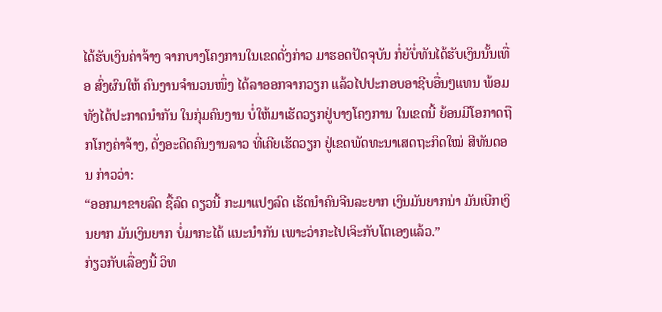ໄດ້ຮັບເງິນຄ່າຈ້າງ ຈາກບາງໂຄງການໃນເຂດດັ່ງກ່າວ ມາຮອດປັດຈຸບັນ ກໍ່ຍັບໍ່ທັນໄດ້ຮັບເງິນນັ້ນເທື່ອ ສົ່ງຜົນໃຫ້ ຄົນງານຈໍານວນໜຶ່ງ ໄດ້ລາອອກຈາກວຽກ ແລ້ວໄປປະກອບອາຊີບອື່ນໆແທນ ພ້ອມທັງໄດ້ປະກາດນໍາກັນ ໃນກຸ່ມຄົນງານ ບໍ່ໃຫ້ມາເຮັດວຽກຢູ່ບາງໂຄງການ ໃນເຂດນີ້ ຍ້ອນມີໂອກາດຖືກໂກງຄ່າຈ້າງ, ດັ່ງອະດີດຄົນງານລາວ ທີ່ເຄີຍເຮັດວຽກ ຢູ່ເຂດພັດທະນາເສດຖະກິດໃໝ່ ສີທັນດອນ ກ່າວວ່າ:
“ອອກມາຂາຍລົດ ຊື້ລົດ ດຽວນີ້ ກະມາແປງລົດ ເຮັດນໍາຄົນຈີນລະຍາກ ເງິນມັນຍາກນ່າ ມັນເບີກເງິນຍາກ ມັນເງິນຍາກ ບໍ່ມາກະໄດ້ ແນະນໍາກັນ ເພາະວ່າກະໄປເຈິະກັບໂຕເອງແລ້ວ.”
ກ່ຽວກັບເລື່ອງນີ້ ວິທ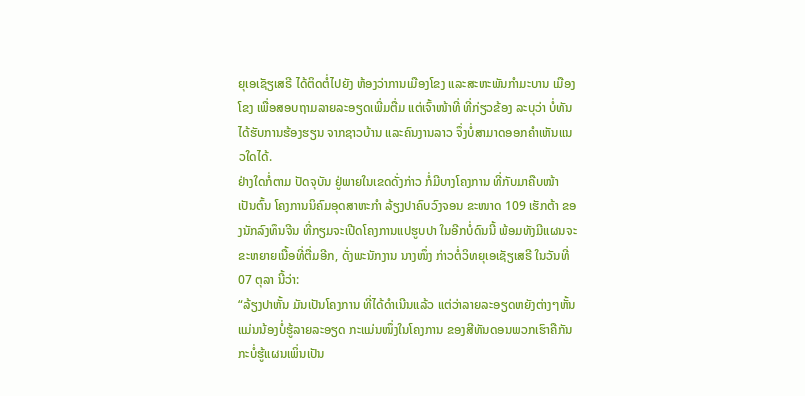ຍຸເອເຊັຽເສຣີ ໄດ້ຕິດຕໍ່ໄປຍັງ ຫ້ອງວ່າການເມືອງໂຂງ ແລະສະຫະພັນກໍາມະບານ ເມືອງໂຂງ ເພື່ອສອບຖາມລາຍລະອຽດເພີ່ມຕື່ມ ແຕ່ເຈົ້າໜ້າທີ່ ທີ່ກ່ຽວຂ້ອງ ລະບຸວ່າ ບໍ່ທັນໄດ້ຮັບການຮ້ອງຮຽນ ຈາກຊາວບ້ານ ແລະຄົນງານລາວ ຈຶ່ງບໍ່ສາມາດອອກຄໍາເຫັນແນວໃດໄດ້.
ຢ່າງໃດກໍ່ຕາມ ປັດຈຸບັນ ຢູ່ພາຍໃນເຂດດັ່ງກ່າວ ກໍ່ມີບາງໂຄງການ ທີ່ກັບມາຄືບໜ້າ ເປັນຕົ້ນ ໂຄງການນິຄົມອຸດສາຫະກໍາ ລ້ຽງປາຄົບວົງຈອນ ຂະໜາດ 109 ເຮັກຕ້າ ຂອງນັກລົງທຶນຈີນ ທີ່ກຽມຈະເປີດໂຄງການແປຮູບປາ ໃນອີກບໍ່ດົນນີ້ ພ້ອມທັງມີແຜນຈະຂະຫຍາຍເນື້ອທີ່ຕື່ມອີກ, ດັ່ງພະນັກງານ ນາງໜຶ່ງ ກ່າວຕໍ່ວິທຍຸເອເຊັຽເສຣີ ໃນວັນທີ່ 07 ຕຸລາ ນີ້ວ່າ:
“ລ້ຽງປາຫັ້ນ ມັນເປັນໂຄງການ ທີ່ໄດ້ດໍາເນີນແລ້ວ ແຕ່ວ່າລາຍລະອຽດຫຍັງຕ່າງໆຫັ້ນ ແມ່ນນ້ອງບໍ່ຮູ້ລາຍລະອຽດ ກະແມ່ນໜຶ່ງໃນໂຄງການ ຂອງສີທັນດອນພວກເຮົາຄືກັນ ກະບໍ່ຮູ້ແຜນເພິ່ນເປັນ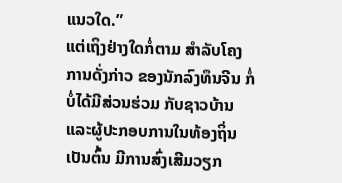ແນວໃດ.”
ແຕ່ເຖິງຢ່າງໃດກໍ່ຕາມ ສໍາລັບໂຄງການດັ່ງກ່າວ ຂອງນັກລົງທຶນຈີນ ກໍ່ບໍ່ໄດ້ມີສ່ວນຮ່ວມ ກັບຊາວບ້ານ ແລະຜູ້ປະກອບການໃນທ້ອງຖິ່ນ ເປັນຕົ້ນ ມີການສົ່ງເສີມວຽກ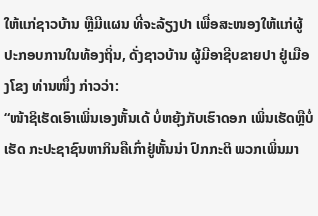ໃຫ້ແກ່ຊາວບ້ານ ຫຼືມີແຜນ ທີ່ຈະລ້ຽງປາ ເພື່ອສະໜອງໃຫ້ແກ່ຜູ້ປະກອບການໃນທ້ອງຖິ່ນ, ດັ່ງຊາວບ້ານ ຜູ້ມີອາຊີບຂາຍປາ ຢູ່ເມືອງໂຂງ ທ່ານໜຶ່ງ ກ່າວວ່າ:
“ໜ້າຊິເຮັດເອົາເພິ່ນເອງຫັ້ນເດ້ ບໍ່ຫຍຸ້ງກັບເຮົາດອກ ເພິ່ນເຮັດຫຼືບໍ່ເຮັດ ກະປະຊາຊົນຫາກິນຄືເກົ່າຢູ່ຫັ້ນນ່າ ປົກກະຕິ ພວກເພິ່ນມາ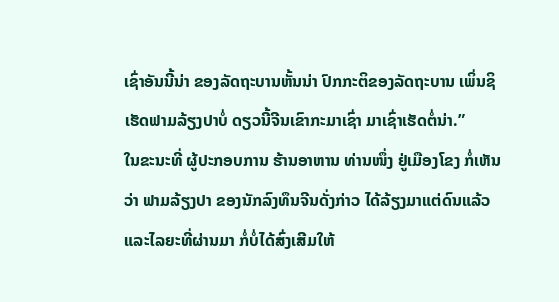ເຊົ່າອັນນີ້ນ່າ ຂອງລັດຖະບານຫັ້ນນ່າ ປົກກະຕິຂອງລັດຖະບານ ເພິ່ນຊິເຮັດຟາມລ້ຽງປາບໍ່ ດຽວນີ້ຈີນເຂົາກະມາເຊົ່າ ມາເຊົ່າເຮັດຕໍ່ນ່າ.”
ໃນຂະນະທີ່ ຜູ້ປະກອບການ ຮ້ານອາຫານ ທ່ານໜຶ່ງ ຢູ່ເມືອງໂຂງ ກໍ່ເຫັນວ່າ ຟາມລ້ຽງປາ ຂອງນັກລົງທຶນຈີນດັ່ງກ່າວ ໄດ້ລ້ຽງມາແຕ່ດົນແລ້ວ ແລະໄລຍະທີ່ຜ່ານມາ ກໍ່ບໍ່ໄດ້ສົ່ງເສີມໃຫ້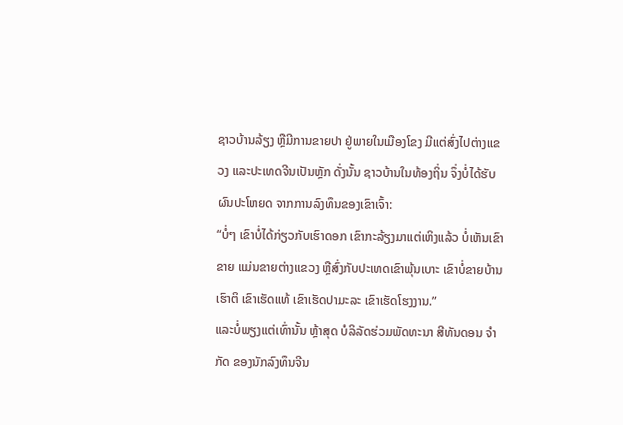ຊາວບ້ານລ້ຽງ ຫຼືມີການຂາຍປາ ຢູ່ພາຍໃນເມືອງໂຂງ ມີແຕ່ສົ່ງໄປຕ່າງແຂວງ ແລະປະເທດຈີນເປັນຫຼັກ ດັ່ງນັ້ນ ຊາວບ້ານໃນທ້ອງຖິ່ນ ຈຶ່ງບໍ່ໄດ້ຮັບຜົນປະໂຫຍດ ຈາກການລົງທຶນຂອງເຂົາເຈົ້າ:
“ບໍ່ໆ ເຂົາບໍ່ໄດ້ກ່ຽວກັບເຮົາດອກ ເຂົາກະລ້ຽງມາແຕ່ເຫິງແລ້ວ ບໍ່ເຫັນເຂົາຂາຍ ແມ່ນຂາຍຕ່າງແຂວງ ຫຼືສົ່ງກັບປະເທດເຂົາພຸ້ນເບາະ ເຂົາບໍ່ຂາຍບ້ານເຮົາຕິ ເຂົາເຮັດແທ້ ເຂົາເຮັດປາມະລະ ເຂົາເຮັດໂຮງງານ.”
ແລະບໍ່ພຽງແຕ່ເທົ່ານັ້ນ ຫຼ້າສຸດ ບໍລິລັດຮ່ວມພັດທະນາ ສີທັນດອນ ຈຳກັດ ຂອງນັກລົງທຶນຈີນ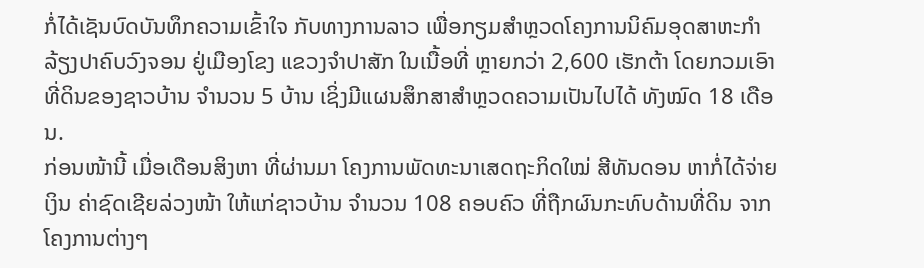ກໍ່ໄດ້ເຊັນບົດບັນທຶກຄວາມເຂົ້າໃຈ ກັບທາງການລາວ ເພື່ອກຽມສໍາຫຼວດໂຄງການນິຄົມອຸດສາຫະກໍາ ລ້ຽງປາຄົບວົງຈອນ ຢູ່ເມືອງໂຂງ ແຂວງຈໍາປາສັກ ໃນເນື້ອທີ່ ຫຼາຍກວ່າ 2,600 ເຮັກຕ້າ ໂດຍກວມເອົາທີ່ດິນຂອງຊາວບ້ານ ຈໍານວນ 5 ບ້ານ ເຊິ່ງມີແຜນສຶກສາສໍາຫຼວດຄວາມເປັນໄປໄດ້ ທັງໝົດ 18 ເດືອນ.
ກ່ອນໜ້ານີ້ ເມື່ອເດືອນສິງຫາ ທີ່ຜ່ານມາ ໂຄງການພັດທະນາເສດຖະກິດໃໝ່ ສີທັນດອນ ຫາກໍ່ໄດ້ຈ່າຍເງິນ ຄ່າຊົດເຊີຍລ່ວງໜ້າ ໃຫ້ແກ່ຊາວບ້ານ ຈໍານວນ 108 ຄອບຄົວ ທີ່ຖືກຜົນກະທົບດ້ານທີ່ດິນ ຈາກໂຄງການຕ່າງໆ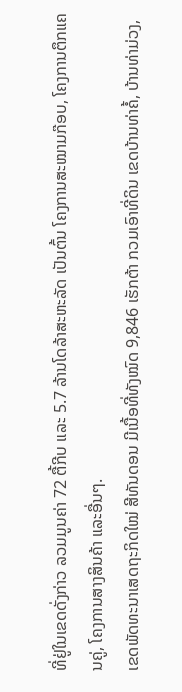ທີ່ຢູ່ໃນເຂດດັ່ງກ່າວ ລວມມູນຄ່າ 72 ຕື້ກີບ ແລະ 5.7 ລ້ານໂດລ້າສະຫະລັດ ເປັນຕົ້ນ ໂຄງການສະໝາມກ໊ອບ, ໂຄງການຕຶກແຄນຄູ່, ໂຄງການສາງສິນຄ້າ ແລະອື່ນໆ.
ເຂດພັດທະນາເສດຖະກິດໃໝ່ ສີທັນດອນ ມີເນື້ອທີ່ທັງໝົດ 9,846 ເຮັກຕ້າ ກວມເອົາທີ່ດິນ ເຂດບ້ານທ່າຄໍ້, ບ້ານທ່າມ່ວງ,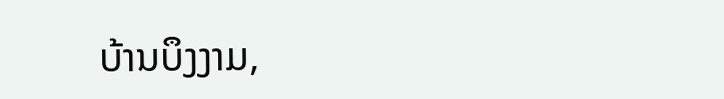ບ້ານບຶງງາມ,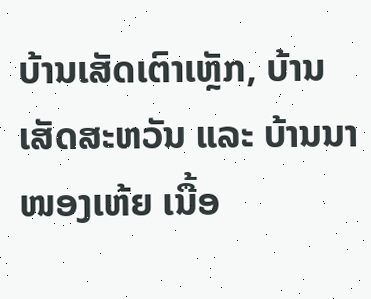ບ້ານເສັດເຕົາເຫຼັກ, ບ້ານເສັດສະຫວັນ ແລະ ບ້ານນາໜອງເຫ້ຍ ເນື້ອ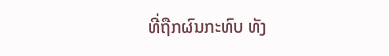ທີ່ຖືກຜົນກະທົບ ທັງ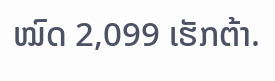ໝົດ 2,099 ເຮັກຕ້າ.